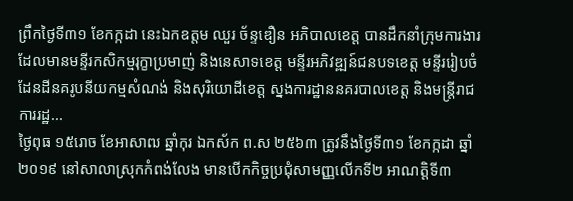ព្រឹកថ្ងៃទី៣១ ខែកក្កដា នេះឯកឧត្តម ឈួរ ច័ន្ទឌឿន អភិបាលខេត្ត បានដឹកនាំក្រុមការងារ ដែលមានមន្ទីរកសិកម្មរុក្ខាប្រមាញ់ និងនេសាទខេត្ត មន្ទីរអភិវឌ្ឍន៍ជនបទខេត្ត មន្ទីររៀបចំដែនដីនគរូបនីយកម្មសំណង់ និងសុរិយោដីខេត្ត ស្នងការដ្ឋាននគរបាលខេត្ត និងមន្ត្រីរាជការរដ្ឋ...
ថ្ងៃពុធ ១៥រោច ខែអាសាឍ ឆ្នាំកុរ ឯកស័ក ព.ស ២៥៦៣ ត្រូវនឹងថ្ងៃទី៣១ ខែកក្កដា ឆ្នាំ ២០១៩ នៅសាលាស្រុកកំពង់លែង មានបើកកិច្ចប្រជុំសាមញ្ញលើកទី២ អាណត្តិទី៣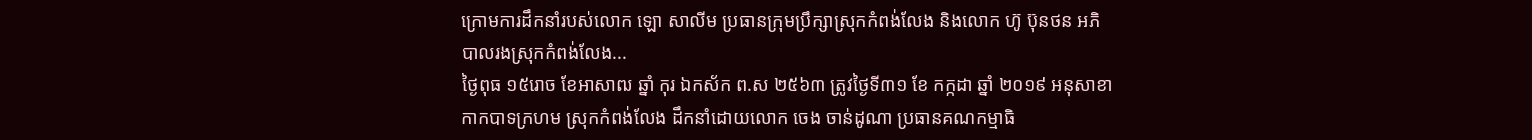ក្រោមការដឹកនាំរបស់លោក ឡោ សាលីម ប្រធានក្រុមប្រឹក្សាស្រុកកំពង់លែង និងលោក ហ៊ូ ប៊ុនថន អភិបាលរងស្រុកកំពង់លែង...
ថ្ងៃពុធ ១៥រោច ខែអាសាឍ ឆ្នាំ កុរ ឯកស័ក ព.ស ២៥៦៣ ត្រូវថ្ងៃទី៣១ ខែ កក្កដា ឆ្នាំ ២០១៩ អនុសាខាកាកបាទក្រហម ស្រុកកំពង់លែង ដឹកនាំដោយលោក ចេង ចាន់ដូណា ប្រធានគណកម្មាធិ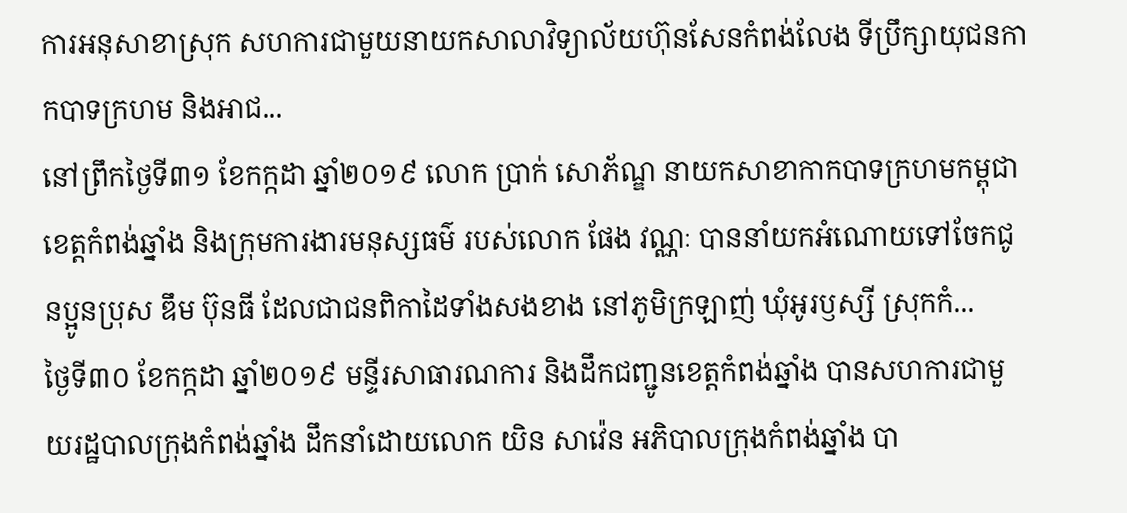ការអនុសាខាស្រុក សហការជាមួយនាយកសាលាវិទ្យាល័យហ៊ុនសែនកំពង់លែង ទីប្រឹក្សាយុជនកាកបាទក្រហម និងអាជ...
នៅព្រឹកថ្ងៃទី៣១ ខែកក្កដា ឆ្នាំ២០១៩ លោក ប្រាក់ សោភ័ណ្ឌ នាយកសាខាកាកបាទក្រហមកម្ពុជាខេត្តកំពង់ឆ្នាំង និងក្រុមការងារមនុស្សធម៌ របស់លោក ផែង វណ្ណៈ បាននាំយកអំណោយទៅចែកជូនប្អូនប្រុស ឌឹម ប៊ុនធី ដែលជាជនពិកាដៃទាំងសងខាង នៅភូមិក្រឡាញ់ ឃុំអូរឫស្សី ស្រុកកំ...
ថ្ងៃទី៣០ ខែកក្កដា ឆ្នាំ២០១៩ មន្ទីរសាធារណការ និងដឹកជញ្ជូនខេត្តកំពង់ឆ្នាំង បានសហការជាមួយរដ្ឋបាលក្រុងកំពង់ឆ្នាំង ដឹកនាំដោយលោក យិន សាវ៉េន អភិបាលក្រុងកំពង់ឆ្នាំង បា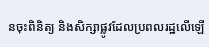នចុះពិនិត្យ និងសិក្សាផ្លូវដែលប្រពលរដ្ឋលើឡើ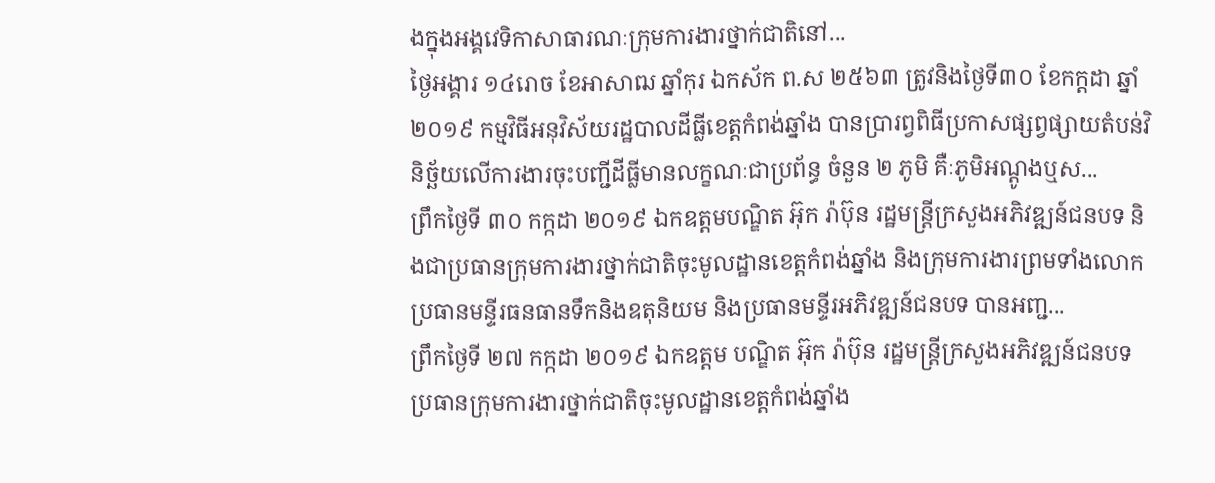ងក្នុងអង្គវេទិកាសាធារណៈក្រុមការងារថ្នាក់ជាតិនៅ...
ថ្ងៃអង្គារ ១៤រោច ខែអាសាឍ ឆ្នាំកុរ ឯកស័ក ព.ស ២៥៦៣ ត្រូវនិងថ្ងៃទី៣០ ខែកក្ដដា ឆ្នាំ២០១៩ កម្មវិធីអនុវិស័យរដ្ឋបាលដីធី្លខេត្តកំពង់ឆ្នាំង បានប្រារព្វពិធីប្រកាសផ្សព្វផ្សាយតំបន់វិនិច្ឆ័យលើការងារចុះបញ្ជីដីធ្លីមានលក្ខណៈជាប្រព័ន្ធ ចំនួន ២ ភូមិ គឺៈភូមិអណ្តូងឬស...
ព្រឹកថ្ងៃទី ៣០ កក្កដា ២០១៩ ឯកឧត្តមបណ្ឌិត អ៊ុក រ៉ាប៊ុន រដ្ឋមន្រ្តីក្រសួងអភិវឌ្ឍន៍ជនបទ និងជាប្រធានក្រុមការងារថ្នាក់ជាតិចុះមូលដ្ឋានខេត្តកំពង់ឆ្នាំង និងក្រុមការងារព្រមទាំងលោកប្រធានមន្ទីរធនធានទឹកនិងឧតុនិយម និងប្រធានមន្ទីរអភិវឌ្ឍន៍ជនបទ បានអញ្ជ...
ព្រឹកថ្ងៃទី ២៧ កក្កដា ២០១៩ ឯកឧត្តម បណ្ឌិត អ៊ុក រ៉ាប៊ុន រដ្ឋមន្រ្តីក្រសួងអភិវឌ្ឍន៍ជនបទ ប្រធានក្រុមការងារថ្នាក់ជាតិចុះមូលដ្ឋានខេត្តកំពង់ឆ្នាំង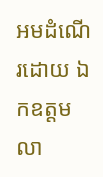អមដំណើរដោយ ឯកឧត្ដម លា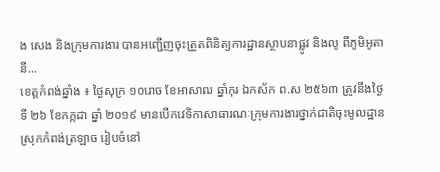ង សេង និងក្រុមការងារ បានអញ្ជេីញចុះត្រួតពិនិត្យការដ្ឋានស្ថាបនាផ្លូវ និងលូ ពីភូមិអូតានី...
ខេត្តកំពង់ឆ្នាំង ៖ ថ្ងៃសុក្រ ១០រោច ខែអាសាឍ ឆ្នាំកុរ ឯកស័ក ព.ស ២៥៦៣ ត្រូវនឹងថ្ងៃទី ២៦ ខែកក្កដា ឆ្នាំ ២០១៩ មានបើកវេទិកាសាធារណៈក្រុមការងារថ្នាក់ជាតិចុះមូលដ្ឋានស្រុកកំពង់ត្រឡាច រៀបចំនៅ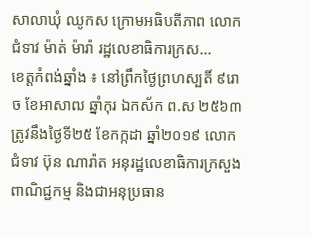សាលាឃុំ ឈូកស ក្រោមអធិបតីភាព លោកជំទាវ ម៉ាត់ ម៉ារ៉ា រដ្ឋលេខាធិការក្រស...
ខេត្តកំពង់ឆ្នាំង ៖ នៅព្រឹកថ្ងៃព្រហស្បតិ៍ ៩រោច ខែអាសាឍ ឆ្នាំកុរ ឯកស័ក ព.ស ២៥៦៣ ត្រូវនឹងថ្ងៃទី២៥ ខែកក្កដា ឆ្នាំ២០១៩ លោកជំទាវ ប៊ុន ណារ៉ាត អនុរដ្ឋលេខាធិការក្រសួងពាណិជ្ជកម្ម និងជាអនុប្រធាន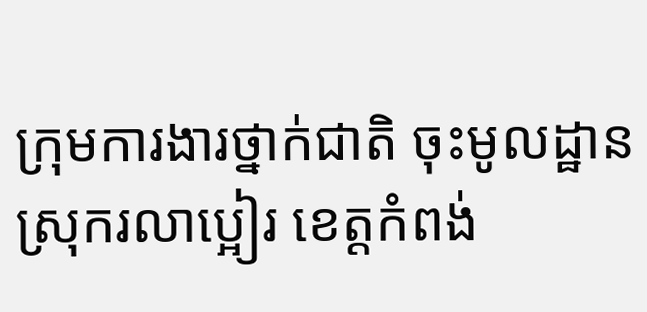ក្រុមការងារថ្នាក់ជាតិ ចុះមូលដ្ឋានស្រុករលាប្អៀរ ខេត្ដកំពង់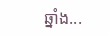ឆ្នាំង...